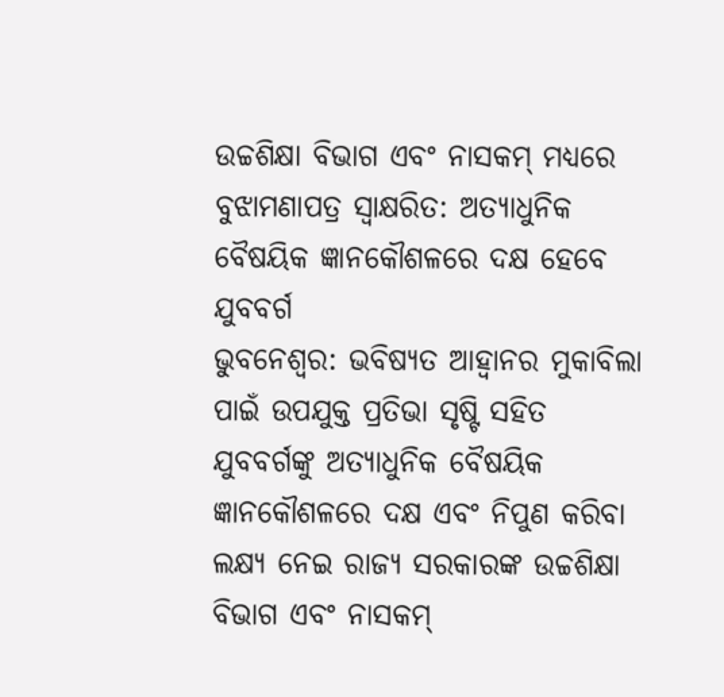ଉଚ୍ଚଶିକ୍ଷା ବିଭାଗ ଏବଂ ନାସକମ୍ ମଧ୍ୟରେ ବୁଝାମଣାପତ୍ର ସ୍ୱାକ୍ଷରିତ: ଅତ୍ୟାଧୁନିକ ବୈଷୟିକ ଜ୍ଞାନକୌଶଳରେ ଦକ୍ଷ ହେବେ ଯୁବବର୍ଗ
ଭୁବନେଶ୍ୱର: ଭବିଷ୍ୟତ ଆହ୍ୱାନର ମୁକାବିଲା ପାଇଁ ଉପଯୁକ୍ତ ପ୍ରତିଭା ସୃଷ୍ଟି ସହିତ ଯୁବବର୍ଗଙ୍କୁ ଅତ୍ୟାଧୁନିକ ବୈଷୟିକ ଜ୍ଞାନକୌଶଳରେ ଦକ୍ଷ ଏବଂ ନିପୁଣ କରିବା ଲକ୍ଷ୍ୟ ନେଇ ରାଜ୍ୟ ସରକାରଙ୍କ ଉଚ୍ଚଶିକ୍ଷା ବିଭାଗ ଏବଂ ନାସକମ୍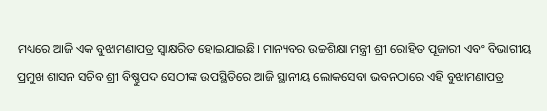ମଧ୍ୟରେ ଆଜି ଏକ ବୁଝାମଣାପତ୍ର ସ୍ୱାକ୍ଷରିତ ହୋଇଯାଇଛି। ମାନ୍ୟବର ଉଚ୍ଚଶିକ୍ଷା ମନ୍ତ୍ରୀ ଶ୍ରୀ ରୋହିତ ପୂଜାରୀ ଏବଂ ବିଭାଗୀୟ ପ୍ରମୁଖ ଶାସନ ସଚିବ ଶ୍ରୀ ବିଷ୍ଣୁପଦ ସେଠୀଙ୍କ ଉପସ୍ଥିତିରେ ଆଜି ସ୍ଥାନୀୟ ଲୋକସେବା ଭବନଠାରେ ଏହି ବୁଝାମଣାପତ୍ର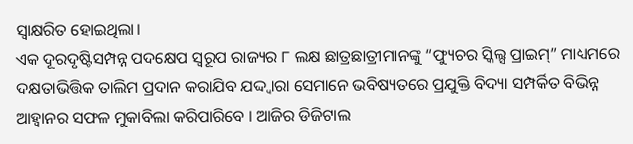ସ୍ୱାକ୍ଷରିତ ହୋଇଥିଲା।
ଏକ ଦୂରଦୃଷ୍ଟିସମ୍ପନ୍ନ ପଦକ୍ଷେପ ସ୍ୱରୂପ ରାଜ୍ୟର ୮ ଲକ୍ଷ ଛାତ୍ରଛାତ୍ରୀମାନଙ୍କୁ “ଫ୍ୟୁଚର ସ୍କିଲ୍ସ ପ୍ରାଇମ୍” ମାଧ୍ୟମରେ ଦକ୍ଷତାଭିତ୍ତିକ ତାଲିମ ପ୍ରଦାନ କରାଯିବ ଯଦ୍ଦ୍ୱାରା ସେମାନେ ଭବିଷ୍ୟତରେ ପ୍ରଯୁକ୍ତି ବିଦ୍ୟା ସମ୍ପର୍କିତ ବିଭିନ୍ନ ଆହ୍ୱାନର ସଫଳ ମୁକାବିଲା କରିପାରିବେ । ଆଜିର ଡିଜିଟାଲ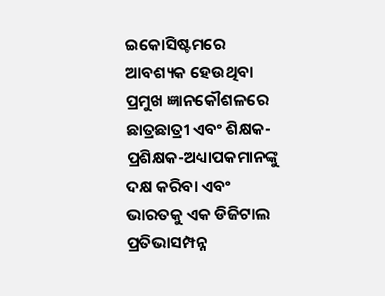ଇକୋସିଷ୍ଟମରେ ଆବଶ୍ୟକ ହେଉଥିବା ପ୍ରମୁଖ ଜ୍ଞାନକୌଶଳରେ ଛାତ୍ରଛାତ୍ରୀ ଏବଂ ଶିକ୍ଷକ-ପ୍ରଶିକ୍ଷକ-ଅଧ୍ୟାପକମାନଙ୍କୁ ଦକ୍ଷ କରିବା ଏବଂ ଭାରତକୁ ଏକ ଡିଜିଟାଲ ପ୍ରତିଭାସମ୍ପନ୍ନ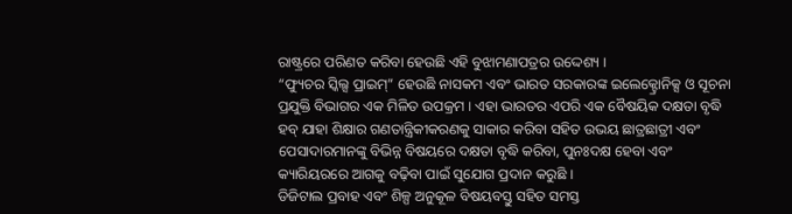ରାଷ୍ଟ୍ରରେ ପରିଣତ କରିବା ହେଉଛି ଏହି ବୁଝାମଣାପତ୍ରର ଉଦ୍ଦେଶ୍ୟ ।
“ଫ୍ୟୁଚର ସ୍କିଲ୍ସ ପ୍ରାଇମ୍” ହେଉଛି ନାସକମ ଏବଂ ଭାରତ ସରକାରଙ୍କ ଇଲେକ୍ଟ୍ରୋନିକ୍ସ ଓ ସୂଚନା ପ୍ରଯୁକ୍ତି ବିଭାଗର ଏକ ମିଳିତ ଉପକ୍ରମ । ଏହା ଭାରତର ଏପରି ଏକ ବୈଷୟିକ ଦକ୍ଷତା ବୃଦ୍ଧି ହବ୍ ଯାହା ଶିକ୍ଷାର ଗଣତାନ୍ତ୍ରିକୀକରଣକୁ ସାକାର କରିବା ସହିତ ଉଭୟ ଛାତ୍ରଛାତ୍ରୀ ଏବଂ ପେସାଦାରମାନଙ୍କୁ ବିଭିନ୍ନ ବିଷୟରେ ଦକ୍ଷତା ବୃଦ୍ଧି କରିବା, ପୁନଃଦକ୍ଷ ହେବା ଏବଂ କ୍ୟାରିୟରରେ ଆଗକୁ ବଢ଼ିବା ପାଇଁ ସୁଯୋଗ ପ୍ରଦାନ କରୁଛି ।
ଡିଜିଟାଲ ପ୍ରବାହ ଏବଂ ଶିଳ୍ପ ଅନୁକୂଳ ବିଷୟବସ୍ତୁ ସହିତ ସମସ୍ତ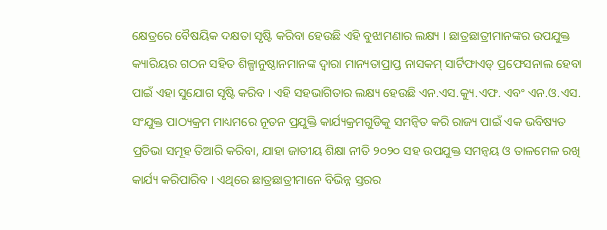କ୍ଷେତ୍ରରେ ବୈଷୟିକ ଦକ୍ଷତା ସୃଷ୍ଟି କରିବା ହେଉଛି ଏହି ବୁଝାମଣାର ଲକ୍ଷ୍ୟ । ଛାତ୍ରଛାତ୍ରୀମାନଙ୍କର ଉପଯୁକ୍ତ କ୍ୟାରିୟର ଗଠନ ସହିତ ଶିଳ୍ପାନୁଷ୍ଠାନମାନଙ୍କ ଦ୍ୱାରା ମାନ୍ୟତାପ୍ରାପ୍ତ ନାସକମ୍ ସାର୍ଟିଫାଏଡ୍ ପ୍ରଫେସନାଲ ହେବା ପାଇଁ ଏହା ସୁଯୋଗ ସୃଷ୍ଟି କରିବ । ଏହି ସହଭାଗିତାର ଲକ୍ଷ୍ୟ ହେଉଛି ଏନ.ଏସ.କ୍ୟୁ.ଏଫ. ଏବଂ ଏନ.ଓ.ଏସ. ସଂଯୁକ୍ତ ପାଠ୍ୟକ୍ରମ ମାଧ୍ୟମରେ ନୂତନ ପ୍ରଯୁକ୍ତି କାର୍ଯ୍ୟକ୍ରମଗୁଡିକୁ ସମନ୍ୱିତ କରି ରାଜ୍ୟ ପାଇଁ ଏକ ଭବିଷ୍ୟତ ପ୍ରତିଭା ସମୂହ ତିଆରି କରିବା, ଯାହା ଜାତୀୟ ଶିକ୍ଷା ନୀତି ୨୦୨୦ ସହ ଉପଯୁକ୍ତ ସମନ୍ୱୟ ଓ ତାଳମେଳ ରଖି କାର୍ଯ୍ୟ କରିପାରିବ । ଏଥିରେ ଛାତ୍ରଛାତ୍ରୀମାନେ ବିଭିନ୍ନ ସ୍ତରର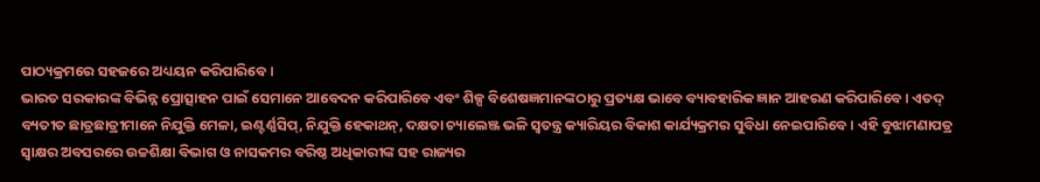ପାଠ୍ୟକ୍ରମରେ ସହଜରେ ଅଧ୍ୟୟନ କରିପାରିବେ ।
ଭାରତ ସରକାରଙ୍କ ବିଭିନ୍ନ ପ୍ରୋତ୍ସାହନ ପାଇଁ ସେମାନେ ଆବେଦନ କରିପାରିବେ ଏବଂ ଶିଳ୍ପ ବିଶେଷଜ୍ଞମାନଙ୍କଠାରୁ ପ୍ରତ୍ୟକ୍ଷ ଭାବେ ବ୍ୟାବହାରିକ ଜ୍ଞାନ ଆହରଣ କରିପାରିବେ । ଏତଦ୍ ବ୍ୟତୀତ ଛାତ୍ରଛାତ୍ରୀମାନେ ନିଯୁକ୍ତି ମେଳା, ଇଣ୍ଟର୍ଣ୍ଣସିପ୍, ନିଯୁକ୍ତି ହେକାଥନ୍, ଦକ୍ଷତା ଚ୍ୟାଲେଞ୍ଜ ଭଳି ସ୍ୱତନ୍ତ୍ର କ୍ୟାରିୟର ବିକାଶ କାର୍ଯ୍ୟକ୍ରମର ସୁବିଧା ନେଇପାରିବେ । ଏହି ବୁଝାମଣାପତ୍ର ସ୍ୱାକ୍ଷର ଅବସରରେ ଉଚ୍ଚଶିକ୍ଷା ବିଭାଗ ଓ ନାସକମର ବରିଷ୍ଠ ଅଧିକାରୀଙ୍କ ସହ ରାଜ୍ୟର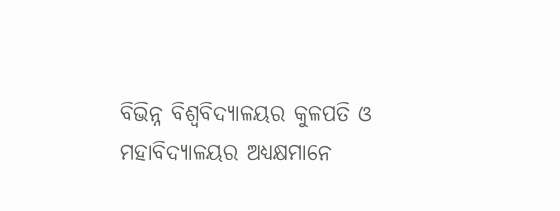ବିଭିନ୍ନ ବିଶ୍ୱବିଦ୍ୟାଳୟର କୁଳପତି ଓ ମହାବିଦ୍ୟାଳୟର ଅଧ୍ୟକ୍ଷମାନେ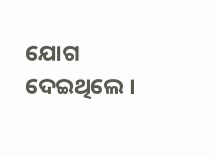ଯୋଗ ଦେଇଥିଲେ ।